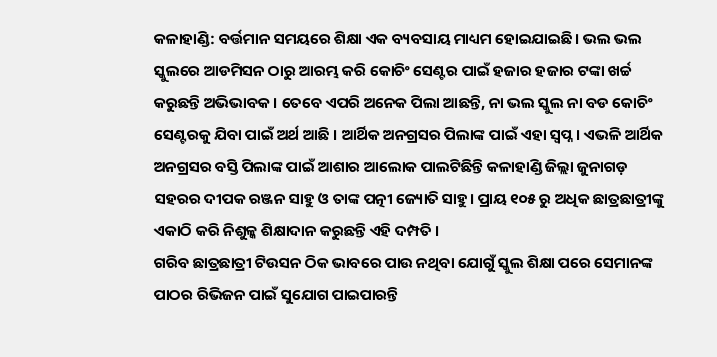କଳାହାଣ୍ଡି: ବର୍ତ୍ତମାନ ସମୟରେ ଶିକ୍ଷା ଏକ ବ୍ୟବସାୟ ମାଧ୍ୟମ ହୋଇଯାଇଛି । ଭଲ ଭଲ ସ୍କୁଲରେ ଆଡମିସନ ଠାରୁ ଆରମ୍ଭ କରି କୋଚିଂ ସେଣ୍ଟର ପାଇଁ ହଜାର ହଜାର ଟଙ୍କା ଖର୍ଚ୍ଚ କରୁଛନ୍ତି ଅଭିଭାବକ । ତେବେ ଏପରି ଅନେକ ପିଲା ଆଛନ୍ତି, ନା ଭଲ ସ୍କୁଲ ନା ବଡ କୋଚିଂ ସେଣ୍ଟରକୁ ଯିବା ପାଇଁ ଅର୍ଥ ଆଛି । ଆର୍ଥିକ ଅନଗ୍ରସର ପିଲାଙ୍କ ପାଇଁ ଏହା ସ୍ୱପ୍ନ। ଏଭଳି ଆର୍ଥିକ ଅନଗ୍ରସର ବସ୍ତି ପିଲାଙ୍କ ପାଇଁ ଆଶାର ଆଲୋକ ପାଲଟିଛିନ୍ତି କଳାହାଣ୍ଡି ଜିଲ୍ଲା ଜୁନାଗଡ଼ ସହରର ଦୀପକ ରଞ୍ଜନ ସାହୁ ଓ ତାଙ୍କ ପତ୍ନୀ ଜ୍ୟୋତି ସାହୁ। ପ୍ରାୟ ୧୦୫ ରୁ ଅଧିକ ଛାତ୍ରଛାତ୍ରୀଙ୍କୁ ଏକାଠି କରି ନିଶୁଳ୍କ ଶିକ୍ଷାଦାନ କରୁଛନ୍ତି ଏହି ଦମ୍ପତି ।
ଗରିବ ଛାତ୍ରଛାତ୍ରୀ ଟିଉସନ ଠିକ ଭାବରେ ପାଉ ନଥିବା ଯୋଗୁଁ ସ୍କୁଲ ଶିକ୍ଷା ପରେ ସେମାନଙ୍କ ପାଠର ରିଭିଜନ ପାଇଁ ସୁଯୋଗ ପାଇପାରନ୍ତି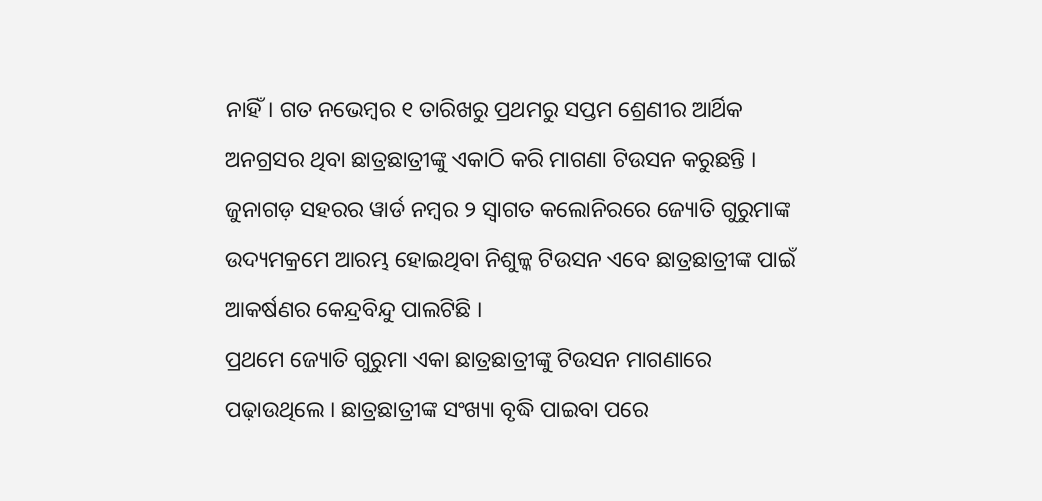ନାହିଁ। ଗତ ନଭେମ୍ବର ୧ ତାରିଖରୁ ପ୍ରଥମରୁ ସପ୍ତମ ଶ୍ରେଣୀର ଆର୍ଥିକ ଅନଗ୍ରସର ଥିବା ଛାତ୍ରଛାତ୍ରୀଙ୍କୁ ଏକାଠି କରି ମାଗଣା ଟିଉସନ କରୁଛନ୍ତି । ଜୁନାଗଡ଼ ସହରର ୱାର୍ଡ ନମ୍ବର ୨ ସ୍ଵାଗତ କଲୋନିରରେ ଜ୍ୟୋତି ଗୁରୁମାଙ୍କ ଉଦ୍ୟମକ୍ରମେ ଆରମ୍ଭ ହୋଇଥିବା ନିଶୁଳ୍କ ଟିଉସନ ଏବେ ଛାତ୍ରଛାତ୍ରୀଙ୍କ ପାଇଁ ଆକର୍ଷଣର କେନ୍ଦ୍ରବିନ୍ଦୁ ପାଲଟିଛି ।
ପ୍ରଥମେ ଜ୍ୟୋତି ଗୁରୁମା ଏକା ଛାତ୍ରଛାତ୍ରୀଙ୍କୁ ଟିଉସନ ମାଗଣାରେ ପଢ଼ାଉଥିଲେ । ଛାତ୍ରଛାତ୍ରୀଙ୍କ ସଂଖ୍ୟା ବୃଦ୍ଧି ପାଇବା ପରେ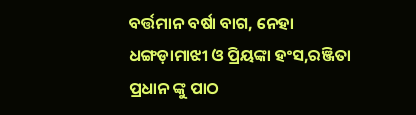ବର୍ତ୍ତମାନ ବର୍ଷା ବାଗ, ନେହା ଧଙ୍ଗଡ଼ାମାଝୀ ଓ ପ୍ରିୟଙ୍କା ହଂସ,ରଞ୍ଜିତା ପ୍ରଧାନ ଙ୍କୁ ପାଠ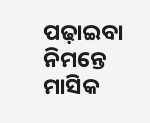ପଢ଼ାଇବା ନିମନ୍ତେ ମାସିକ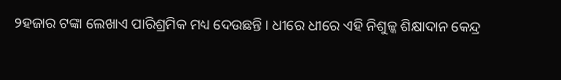୨ହଜାର ଟଙ୍କା ଲେଖାଏ ପାରିଶ୍ରମିକ ମଧ୍ୟ ଦେଉଛନ୍ତି । ଧୀରେ ଧୀରେ ଏହି ନିଶୁଳ୍କ ଶିକ୍ଷାଦାନ କେନ୍ଦ୍ର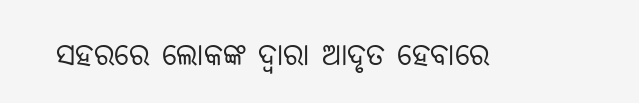ସହରରେ ଲୋକଙ୍କ ଦ୍ବାରା ଆଦୃତ ହେବାରେ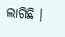ଲାଗିଛି ।